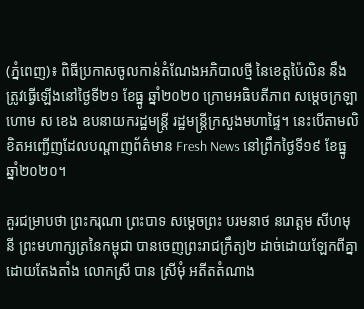(ភ្នំពេញ)៖ ពិធីប្រកាសចូលកាន់តំណែងអភិបាលថ្មី នៃខេត្តប៉ៃលិន នឹងត្រូវធ្វើឡើងនៅថ្ងៃទី២១ ខែធ្នូ ឆ្នាំ២០២០ ក្រោមអធិបតីភាព សម្ដេចក្រឡាហោម ស ខេង ឧបនាយករដ្ឋមន្ដ្រី រដ្ឋមន្ដ្រីក្រសួងមហាផ្ទៃ។ នេះបើតាមលិខិតអញ្ជើញដែលបណ្ដាញព័ត៌មាន Fresh News នៅព្រឹកថ្ងៃទី១៩ ខែធ្នូ ឆ្នាំ២០២០។

គួរជម្រាបថា ព្រះករុណា ព្រះបាទ សម្តេចព្រះ បរមនាថ នរោត្តម សីហមុនី ព្រះមហាក្សត្រនៃកម្ពុជា បានចេញព្រះរាជក្រឹត្យ២ ដាច់ដោយឡែកពីគ្នា ដោយតែងតាំង លោកស្រី បាន ស្រីមុំ អតីតតំណាង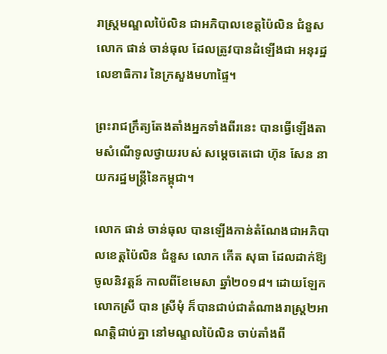រាស្រ្តមណ្ឌលប៉ៃលិន ជាអភិបាលខេត្តប៉ៃលិន ជំនួស លោក ផាន់ ចាន់ធុល ដែលត្រូវបានដំឡើងជា អនុរដ្ឋលេខាធិការ នៃក្រសួងមហាផ្ទៃ។

ព្រះរាជក្រឹត្យតែងតាំងអ្នកទាំងពីរនេះ បានធ្វើឡើងតាមសំណើទូលថ្វាយរបស់ សម្តេចតេជោ ហ៊ុន សែន នាយករដ្ឋមន្រ្តីនៃកម្ពុជា។

លោក ផាន់ ចាន់ធុល បានឡើងកាន់តំណែងជាអភិបាលខេត្តប៉ៃលិន ជំនួស លោក កើត សុធា ដែលដាក់ឱ្យចូលនិវត្តន៍ កាលពីខែមេសា ឆ្នាំ២០១៨។ ដោយឡែក លោកស្រី បាន ស្រីមុំ ក៏បានជាប់ជាតំណាងរាស្រ្ត២អាណត្តិជាប់គ្នា នៅមណ្ឌលប៉ៃលិន ចាប់តាំងពី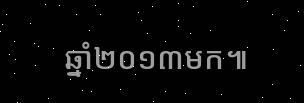ឆ្នាំ២០១៣មក៕